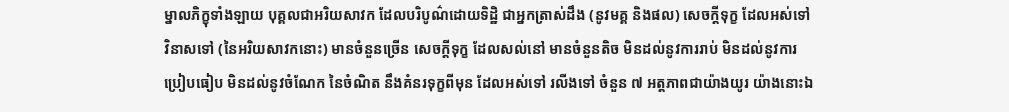ម្នាលភិក្ខុទាំងឡាយ បុគ្គលជាអរិយសាវក ដែលបរិបូណ៌ដោយទិដ្ឋិ ជាអ្នកត្រាស់ដឹង (នូវមគ្គ និងផល) សេចក្ដីទុក្ខ ដែលអស់ទៅ វិនាសទៅ (នៃអរិយសាវកនោះ) មានចំនួនច្រើន សេចក្ដីទុក្ខ ដែលសល់នៅ មានចំនួនតិច មិនដល់នូវការរាប់ មិនដល់នូវការប្រៀបធៀប មិនដល់នូវចំណែក នៃចំណិត នឹងគំនរទុក្ខពីមុន ដែលអស់ទៅ រលីងទៅ ចំនួន ៧ អត្តភាពជាយ៉ាងយូរ យ៉ាងនោះឯ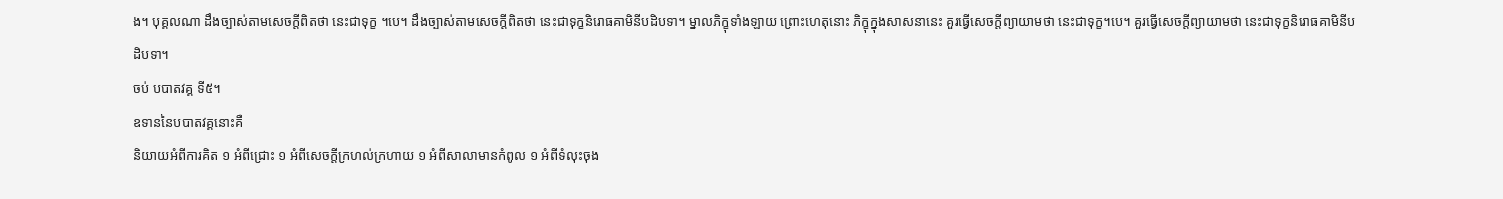ង។ បុគ្គលណា ដឹងច្បាស់តាមសេចក្ដីពិតថា នេះជាទុក្ខ ។បេ។ ដឹងច្បាស់តាមសេចក្ដីពិតថា នេះជាទុក្ខនិរោធគាមិនីបដិបទា។ ម្នាលភិក្ខុទាំងឡាយ ព្រោះហេតុនោះ ភិក្ខុក្នុងសាសនានេះ គួរធ្វើសេចក្ដីព្យាយាមថា នេះជាទុក្ខ។បេ។ គួរធ្វើសេចក្ដីព្យាយាមថា នេះជាទុក្ខនិរោធគាមិនីបដិបទា។
ចប់ បបាតវគ្គ ទី៥។
ឧទាននៃបបាតវគ្គនោះគឺ
និយាយអំពីការគិត ១ អំពីជ្រោះ ១ អំពីសេចក្ដីក្រហល់ក្រហាយ ១ អំពីសាលាមានកំពូល ១ អំពីទំលុះចុង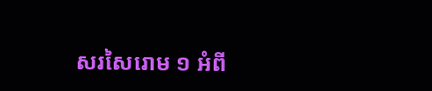សរសៃរោម ១ អំពី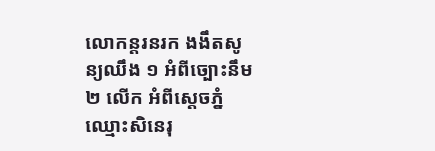លោកន្តរនរក ងងឹតសូន្យឈឹង ១ អំពីច្បោះនឹម ២ លើក អំពីស្ដេចភ្នំ ឈ្មោះសិនេរុ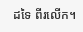ដទៃ ពីរលើក។